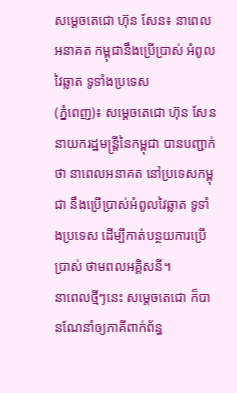សម្តេចតេជោ ហ៊ុន សែន៖ នាពេលអនាគត កម្ពុជានឹងប្រើប្រាស់ អំពូលវៃឆ្លាត ទូទាំងប្រទេស
(ភ្នំពេញ)៖ សម្ដេចតេជោ ហ៊ុន សែន នាយករដ្ឋមន្ដ្រីនៃកម្ពុជា បានបញ្ជាក់ថា នាពេលអនាគត នៅប្រទេសកម្ពុជា នឹងប្រើប្រាស់អំពូលវៃឆ្លាត ទូទាំងប្រទេស ដើម្បីកាត់បន្ថយការប្រើប្រាស់ ថាមពលអគ្គិសនី។
នាពេលថ្មីៗនេះ សម្ដេចតេជោ ក៏បានណែនាំឲ្យភាគីពាក់ព័ន្ធ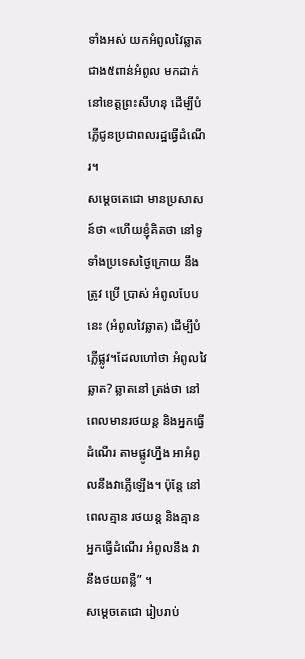ទាំងអស់ យកអំពូលវៃឆ្លាត ជាង៥ពាន់អំពូល មកដាក់នៅខេត្តព្រះសីហនុ ដើម្បីបំភ្លើជូនប្រជាពលរដ្ឋធ្វើដំណើរ។
សម្ដេចតេជោ មានប្រសាសន៍ថា «ហើយខ្ញុំគិតថា នៅទូទាំងប្រទេសថ្ងៃក្រោយ នឹងត្រូវ ប្រើ ប្រាស់ អំពូលបែបនេះ (អំពូលវៃឆ្លាត) ដើម្បីបំភ្លើផ្លូវ។ដែលហៅថា អំពូលវៃឆ្លាត? ឆ្លាតនៅ ត្រង់ថា នៅពេលមានរថយន្ដ និងអ្នកធ្វើដំណើរ តាមផ្លូវហ្នឹង អាអំពូលនឹងវាភ្លើឡើង។ ប៉ុន្ដែ នៅពេលគ្មាន រថយន្ដ និងគ្មានអ្នកធ្វើដំណើរ អំពូលនឹង វានឹងថយពន្លឺ” ។
សម្ដេចតេជោ រៀបរាប់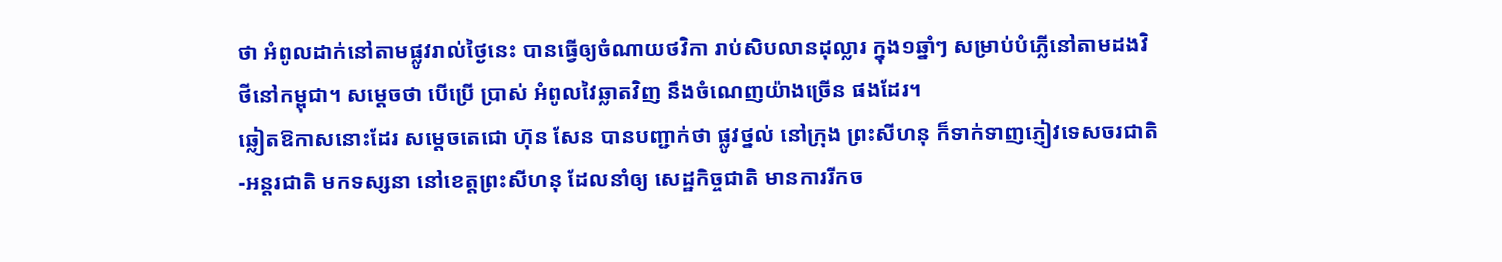ថា អំពូលដាក់នៅតាមផ្លូវរាល់ថ្ងៃនេះ បានធ្វើឲ្យចំណាយថវិកា រាប់សិបលានដុល្លារ ក្នុង១ឆ្នាំៗ សម្រាប់បំភ្លើនៅតាមដងវិថីនៅកម្ពុជា។ សម្ដេចថា បើប្រើ ប្រាស់ អំពូលវៃឆ្លាតវិញ នឹងចំណេញយ៉ាងច្រើន ផងដែរ។
ឆ្លៀតឱកាសនោះដែរ សម្ដេចតេជោ ហ៊ុន សែន បានបញ្ជាក់ថា ផ្លូវថ្នល់ នៅក្រុង ព្រះសីហនុ ក៏ទាក់ទាញភ្ញៀវទេសចរជាតិ-អន្ដរជាតិ មកទស្សនា នៅខេត្តព្រះសីហនុ ដែលនាំឲ្យ សេដ្ឋកិច្ចជាតិ មានការរីកច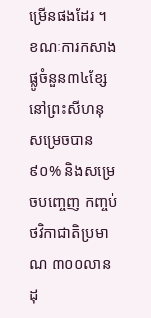ម្រើនផងដែរ ។ ខណៈការកសាងផ្លូចំនួន៣៤ខ្សែ នៅព្រះសីហនុ សម្រេចបាន៩០% និងសម្រេចបញ្ចេញ កញ្ចប់ថវិកាជាតិប្រមាណ ៣០០លានដុ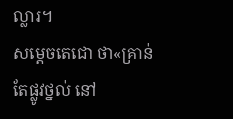ល្លារ។
សម្ដេចតេជោ ថា«គ្រាន់តែផ្លូវថ្នល់ នៅ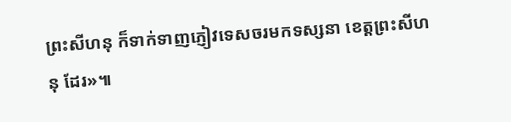ព្រះសីហនុ ក៏ទាក់ទាញភ្ញៀវទេសចរមកទស្សនា ខេត្តព្រះសីហនុ ដែរ»៕